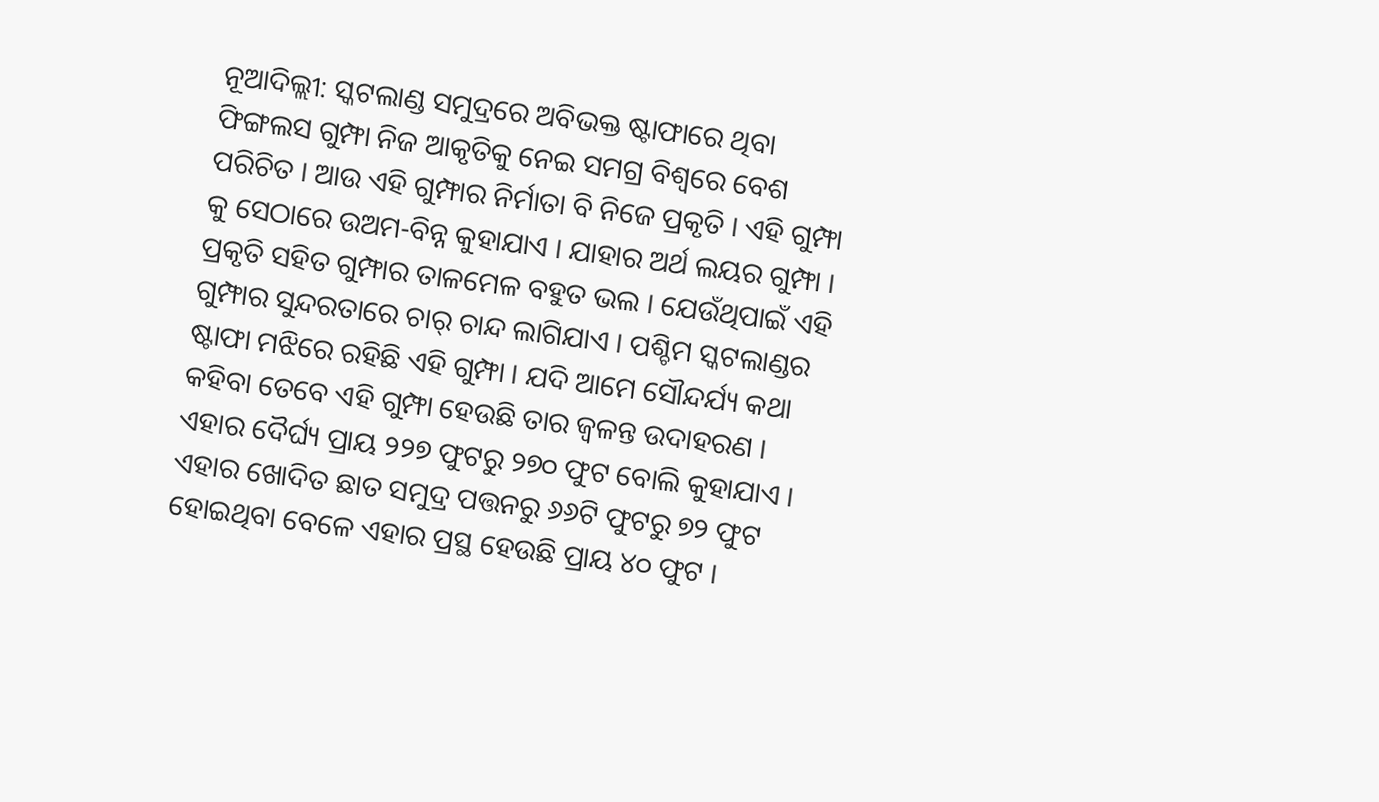ନୂଆଦିଲ୍ଲୀ: ସ୍କଟଲାଣ୍ଡ ସମୁଦ୍ରରେ ଅବିଭକ୍ତ ଷ୍ଟାଫାରେ ଥିବା ଫିଙ୍ଗଲସ ଗୁମ୍ଫା ନିଜ ଆକୃତିକୁ ନେଇ ସମଗ୍ର ବିଶ୍ୱରେ ବେଶ ପରିଚିତ । ଆଉ ଏହି ଗୁମ୍ଫାର ନିର୍ମାତା ବି ନିଜେ ପ୍ରକୃତି । ଏହି ଗୁମ୍ଫା କୁ ସେଠାରେ ଉଅମ-ବିନ୍ନ କୁହାଯାଏ । ଯାହାର ଅର୍ଥ ଲୟର ଗୁମ୍ଫା । ପ୍ରକୃତି ସହିତ ଗୁମ୍ଫାର ତାଳମେଳ ବହୁତ ଭଲ । ଯେଉଁଥିପାଇଁ ଏହି ଗୁମ୍ଫାର ସୁନ୍ଦରତାରେ ଚାର୍ ଚାନ୍ଦ ଲାଗିଯାଏ । ପଶ୍ଚିମ ସ୍କଟଲାଣ୍ଡର ଷ୍ଟାଫା ମଝିରେ ରହିଛି ଏହି ଗୁମ୍ଫା । ଯଦି ଆମେ ସୌନ୍ଦର୍ଯ୍ୟ କଥା କହିବା ତେବେ ଏହି ଗୁମ୍ଫା ହେଉଛି ତାର ଜ୍ୱଳନ୍ତ ଉଦାହରଣ ।
ଏହାର ଦୈର୍ଘ୍ୟ ପ୍ରାୟ ୨୨୭ ଫୁଟରୁ ୨୭୦ ଫୁଟ ବୋଲି କୁହାଯାଏ । ଏହାର ଖୋଦିତ ଛାତ ସମୁଦ୍ର ପତ୍ତନରୁ ୬୬ଟି ଫୁଟରୁ ୭୨ ଫୁଟ ହୋଇଥିବା ବେଳେ ଏହାର ପ୍ରସ୍ଥ ହେଉଛି ପ୍ରାୟ ୪୦ ଫୁଟ ।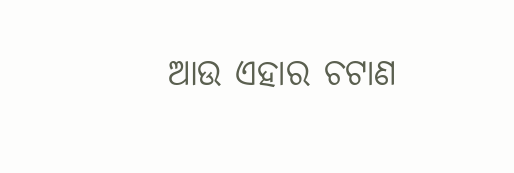ଆଉ ଏହାର ଚଟାଣ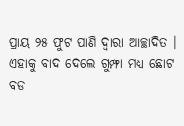ପ୍ରାୟ ୨୫ ଫୁଟ ପାଣି ଦ୍ୱାରା ଆଚ୍ଛାଦିତ । ଏହାକୁ ବାଦ ଦେଲେ ଗୁମ୍ଫା ମଧ୍ୟ ଛୋଟ ବଡ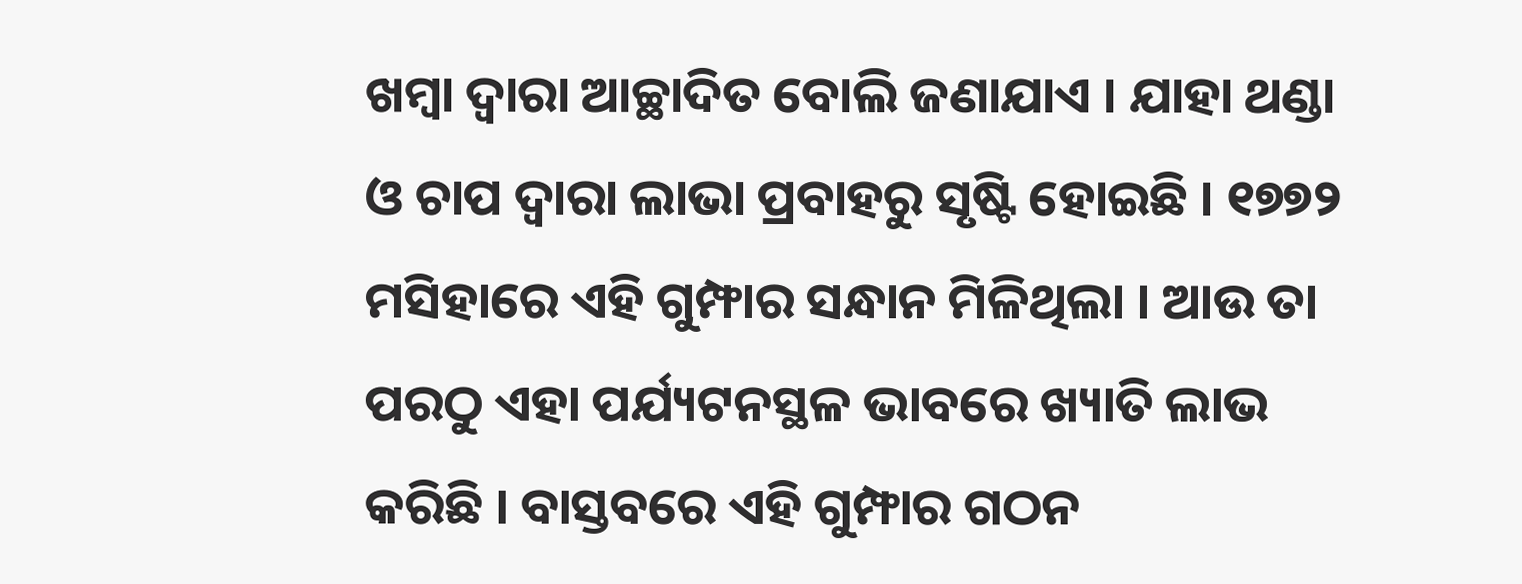ଖମ୍ବା ଦ୍ୱାରା ଆଚ୍ଛାଦିତ ବୋଲି ଜଣାଯାଏ । ଯାହା ଥଣ୍ଡା ଓ ଚାପ ଦ୍ୱାରା ଲାଭା ପ୍ରବାହରୁ ସୃଷ୍ଟି ହୋଇଛି । ୧୭୭୨ ମସିହାରେ ଏହି ଗୁମ୍ଫାର ସନ୍ଧାନ ମିଳିଥିଲା । ଆଉ ତା ପରଠୁ ଏହା ପର୍ଯ୍ୟଟନସ୍ଥଳ ଭାବରେ ଖ୍ୟାତି ଲାଭ କରିଛି । ବାସ୍ତବରେ ଏହି ଗୁମ୍ଫାର ଗଠନ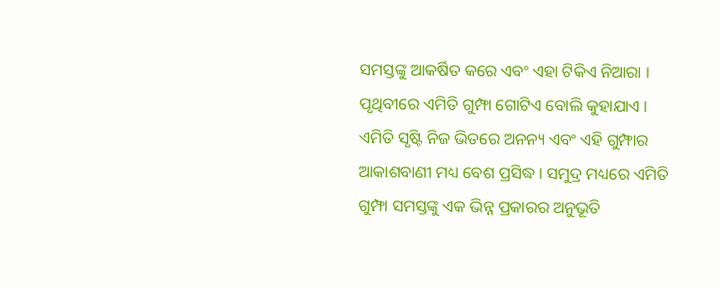ସମସ୍ତଙ୍କୁ ଆକର୍ଷିତ କରେ ଏବଂ ଏହା ଟିକିଏ ନିଆରା । ପୃଥିବୀରେ ଏମିତି ଗୁମ୍ଫା ଗୋଟିଏ ବୋଲି କୁହାଯାଏ । ଏମିତି ସୃଷ୍ଟି ନିଜ ଭିତରେ ଅନନ୍ୟ ଏବଂ ଏହି ଗୁମ୍ଫାର ଆକାଶବାଣୀ ମଧ୍ୟ ବେଶ ପ୍ରସିଦ୍ଧ । ସମୁଦ୍ର ମଧ୍ୟରେ ଏମିତି ଗୁମ୍ଫା ସମସ୍ତଙ୍କୁ ଏକ ଭିନ୍ନ ପ୍ରକାରର ଅନୁଭୂତି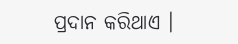ପ୍ରଦାନ କରିଥାଏ ।